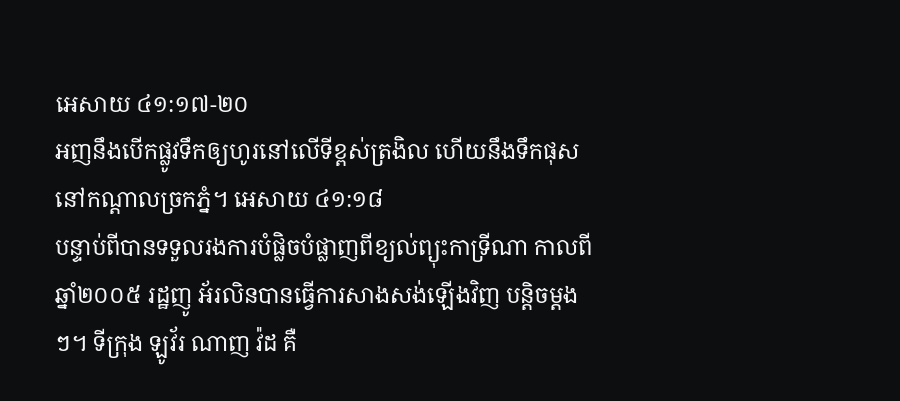អេសាយ ៤១:១៧-២០
អញនឹងបើកផ្លូវទឹកឲ្យហូរនៅលើទីខ្ពស់ត្រងិល ហើយនឹងទឹកផុសនៅកណ្តាលច្រកភ្នំ។ អេសាយ ៤១:១៨
បន្ទាប់ពីបានទទួលរងការបំផ្លិចបំផ្លាញពីខ្យល់ព្យុះកាទ្រីណា កាលពីឆ្នាំ២០០៥ រដ្ឋញូ អ័រលិនបានធ្វើការសាងសង់ឡើងវិញ បន្តិចម្តងៗ។ ទីក្រុង ឡូវ័រ ណាញ វ៉ដ គឺ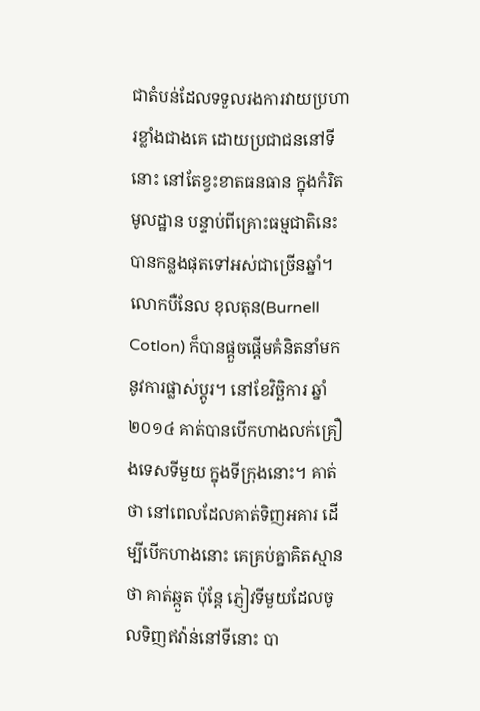ជាតំបន់ដែលទទួលរងការវាយប្រហារខ្លាំងជាងគេ ដោយប្រជាជននៅទីនោះ នៅតែខ្វះខាតធនធាន ក្នុងកំរិតមូលដ្ឋាន បន្ទាប់ពីគ្រោះធម្មជាតិនេះបានកន្លងផុតទៅអស់ជាច្រើនឆ្នាំ។ លោកបឺនែល ខុលតុន(Burnell Cotlon) ក៏បានផ្តួចផ្តើមគំនិតនាំមកនូវការផ្លាស់ប្តូរ។ នៅខែវិច្ឆិការ ឆ្នាំ២០១៤ គាត់បានបើកហាងលក់គ្រឿងទេសទីមួយ ក្នុងទីក្រុងនោះ។ គាត់ថា នៅពេលដែលគាត់ទិញអគារ ដើម្បីបើកហាងនោះ គេគ្រប់គ្នាគិតស្មានថា គាត់ឆ្កួត ប៉ុន្តែ ភ្ញៀវទីមួយដែលចូលទិញឥវ៉ាន់នៅទីនោះ បា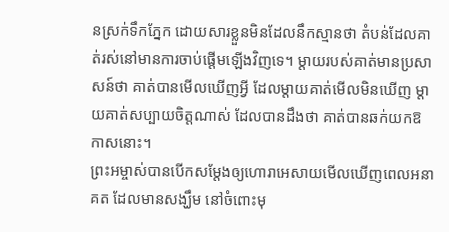នស្រក់ទឹកភ្នែក ដោយសារខ្លួនមិនដែលនឹកស្មានថា តំបន់ដែលគាត់រស់នៅមានការចាប់ផ្តើមឡើងវិញទេ។ ម្តាយរបស់គាត់មានប្រសាសន៍ថា គាត់បានមើលឃើញអ្វី ដែលម្តាយគាត់មើលមិនឃើញ ម្តាយគាត់សប្បាយចិត្តណាស់ ដែលបានដឹងថា គាត់បានឆក់យកឱកាសនោះ។
ព្រះអម្ចាស់បានបើកសម្ដែងឲ្យហោរាអេសាយមើលឃើញពេលអនាគត ដែលមានសង្ឃឹម នៅចំពោះមុ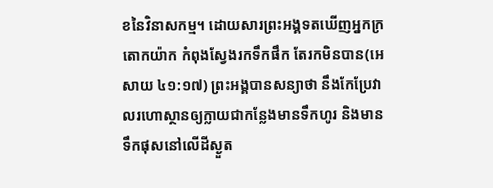ខនៃវិនាសកម្ម។ ដោយសារព្រះអង្គទតឃើញអ្នកក្រតោកយ៉ាក កំពុងស្វែងរកទឹកផឹក តែរកមិនបាន(អេសាយ ៤១:១៧) ព្រះអង្គបានសន្យាថា នឹងកែប្រែវាលរហោស្ថានឲ្យក្លាយជាកន្លែងមានទឹកហូរ និងមានទឹកផុសនៅលើដីស្ងួត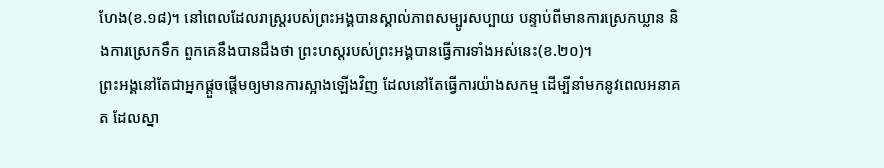ហែង(ខ.១៨)។ នៅពេលដែលរាស្រ្តរបស់ព្រះអង្គបានស្គាល់ភាពសម្បូរសប្បាយ បន្ទាប់ពីមានការស្រេកឃ្លាន និងការស្រេកទឹក ពួកគេនឹងបានដឹងថា ព្រះហស្តរបស់ព្រះអង្គបានធ្វើការទាំងអស់នេះ(ខ.២០)។
ព្រះអង្គនៅតែជាអ្នកផ្តួចផ្តើមឲ្យមានការស្អាងឡើងវិញ ដែលនៅតែធ្វើការយ៉ាងសកម្ម ដើម្បីនាំមកនូវពេលអនាគត ដែលស្នា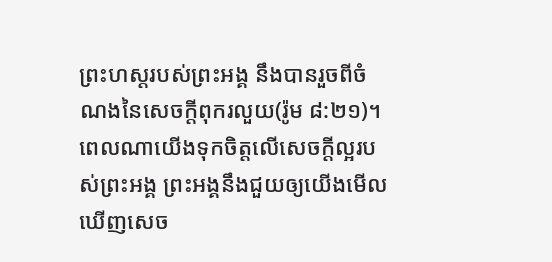ព្រះហស្តរបស់ព្រះអង្គ នឹងបានរួចពីចំណងនៃសេចក្តីពុករលួយ(រ៉ូម ៨:២១)។ ពេលណាយើងទុកចិត្តលើសេចក្តីល្អរបស់ព្រះអង្គ ព្រះអង្គនឹងជួយឲ្យយើងមើលឃើញសេច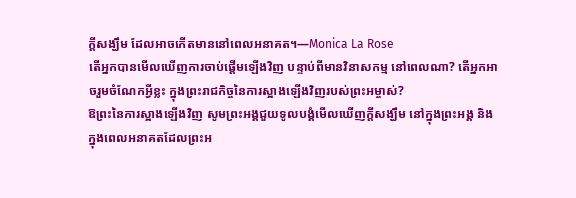ក្តីសង្ឃឹម ដែលអាចកើតមាននៅពេលអនាគត។—Monica La Rose
តើអ្នកបានមើលឃើញការចាប់ផ្តើមឡើងវិញ បន្ទាប់ពីមានវិនាសកម្ម នៅពេលណា? តើអ្នកអាចរួមចំណែកអ្វីខ្លះ ក្នុងព្រះរាជកិច្ចនៃការស្អាងឡើងវិញរបស់ព្រះអម្ចាស់?
ឱព្រះនៃការស្អាងឡើងវិញ សូមព្រះអង្គជួយទូលបង្គំមើលឃើញក្តីសង្ឃឹម នៅក្នុងព្រះអង្គ និងក្នុងពេលអនាគតដែលព្រះអ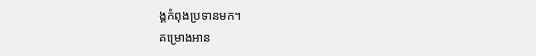ង្គកំពុងប្រទានមក។
គម្រោងអាន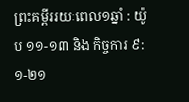ព្រះគម្ពីររយៈពេល១ឆ្នាំ : យ៉ូប ១១-១៣ និង កិច្ចការ ៩:១-២១